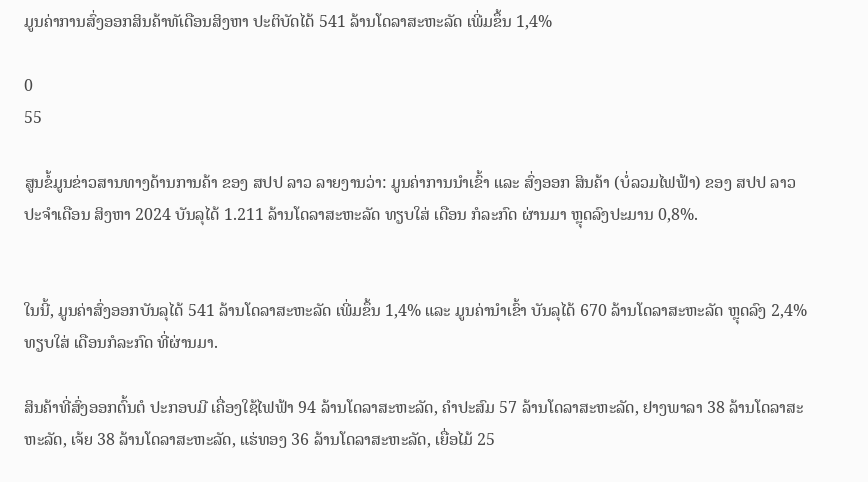ມູນຄ່າການສົ່ງອອກສິນຄ້າທັເດືອນສິງຫາ ປະຕິບັດໄດ້ 541 ລ້ານໂດລາສະຫະລັດ ເພີ່ມຂຶ້ນ 1,4%

0
55

ສູນຂໍ້ມູນຂ່າວສານທາງດ້ານການຄ້າ ຂອງ ສປປ ລາວ ລາຍງານວ່າ: ມູນຄ່າການນໍາເຂົ້າ ແລະ ສົ່ງອອກ ສິນຄ້າ (ບໍ່ລວມໄຟຟ້າ) ຂອງ ສປປ ລາວ ປະຈໍາເດືອນ ສິງຫາ 2024 ບັນລຸໄດ້ 1.211 ລ້ານໂດລາສະຫະລັດ ທຽບໃສ່ ເດືອນ ກໍລະກົດ ຜ່ານມາ ຫຼຸດລົງປະມານ 0,8%.


ໃນນີ້, ມູນຄ່າສົ່ງອອກບັນລຸໄດ້ 541 ລ້ານໂດລາສະຫະລັດ ເພີ່ມຂຶ້ນ 1,4% ແລະ ມູນຄ່ານໍາເຂົ້າ ບັນລຸໄດ້ 670 ລ້ານໂດລາສະຫະລັດ ຫຼຸດລົງ 2,4% ທຽບໃສ່ ເດືອນກໍລະກົດ ທີ່ຜ່ານມາ.

ສິນຄ້າທີ່ສົ່ງອອກຕົ້ນຕໍ ປະກອບມີ ເຄື່ອງໃຊ້ໄຟຟ້າ 94 ລ້ານໂດລາສະຫະລັດ, ຄໍາປະສົມ 57 ລ້ານໂດລາສະຫະລັດ, ຢາງພາລາ 38 ລ້ານໂດລາສະຫະລັດ, ເຈ້ຍ 38 ລ້ານໂດລາສະຫະລັດ, ແຮ່ທອງ 36 ລ້ານໂດລາສະຫະລັດ, ເຍື່ອໄມ້ 25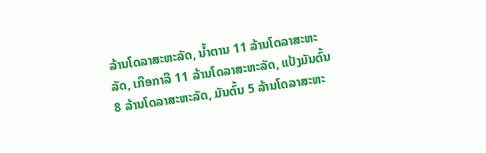ລ້ານໂດລາສະຫະລັດ, ນໍ້າຕານ 11 ລ້ານໂດລາສະຫະລັດ, ເກືອກາລີ 11 ລ້ານໂດລາສະຫະລັດ, ແປ້ງມັນຕົ້ນ 8 ລ້ານໂດລາສະຫະລັດ, ມັນຕົ້ນ 5 ລ້ານໂດລາສະຫະ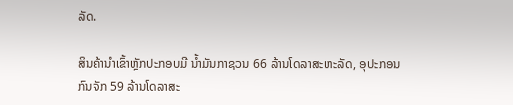ລັດ.

ສິນຄ້ານໍາເຂົ້າຫຼັກປະກອບມີ ນ້ຳມັນກາຊວນ 66 ລ້ານໂດລາສະຫະລັດ, ອຸປະກອນກົນຈັກ 59 ລ້ານໂດລາສະ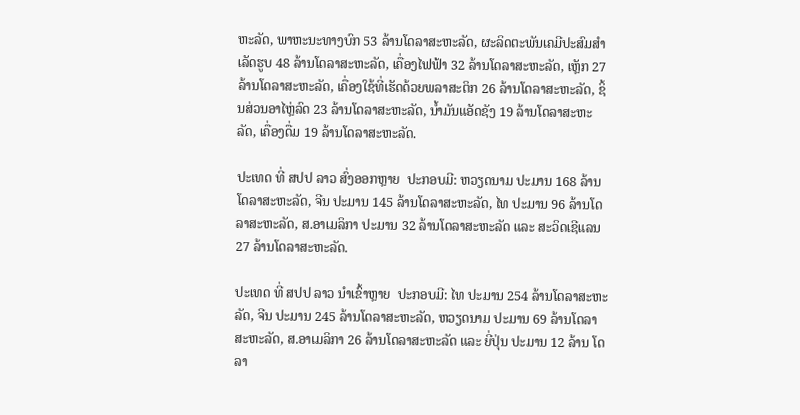ຫະລັດ, ພາຫະນະທາງບົກ 53 ລ້ານໂດລາສະຫະລັດ, ຜະລິດຕະພັນເຄມີປະສົມສໍາເລັດຮູບ 48 ລ້ານໂດລາສະຫະລັດ, ເຄື່ອງໄຟຟ້າ 32 ລ້ານໂດລາສະຫະລັດ, ເຫຼັກ 27 ລ້ານໂດລາສະຫະລັດ, ເຄື່ອງໃຊ້ທີ່ເຮັດດ້ວຍພລາສະຕິກ 26 ລ້ານໂດລາສະຫະລັດ, ຊິ້ນສ່ວນອາໄຫຼ່ລົດ 23 ລ້ານໂດລາສະຫະລັດ, ນໍ້າມັນແອັດຊັງ 19 ລ້ານໂດລາສະຫະລັດ, ເຄື່ອງດື່ມ 19 ລ້ານໂດລາສະຫະລັດ.

ປະເທດ ທີ່ ສປປ ລາວ ສົ່ງອອກຫຼາຍ  ປະກອບມີ: ຫວຽດນາມ ປະມານ 168 ລ້ານໂດລາສະຫະລັດ, ຈີນ ປະມານ 145 ລ້ານໂດລາສະຫະລັດ, ໄທ ປະມານ 96 ລ້ານໂດລາສະຫະລັດ, ສ.ອາເມລິກາ ປະມານ 32 ລ້ານໂດລາສະຫະລັດ ແລະ ສະວິດເຊີແລນ 27 ລ້ານໂດລາສະຫະລັດ.

ປະເທດ ທີ່ ສປປ ລາວ ນໍາເຂົ້າຫຼາຍ  ປະກອບມີ: ໄທ ປະມານ 254 ລ້ານໂດລາສະຫະລັດ, ຈີນ ປະມານ 245 ລ້ານໂດລາສະຫະລັດ, ຫວຽດນາມ ປະມານ 69 ລ້ານໂດລາສະຫະລັດ, ສ.ອາເມລິກາ 26 ລ້ານໂດລາສະຫະລັດ ແລະ ຍີ່ປຸ່ນ ປະມານ 12 ລ້ານ ໂດລາ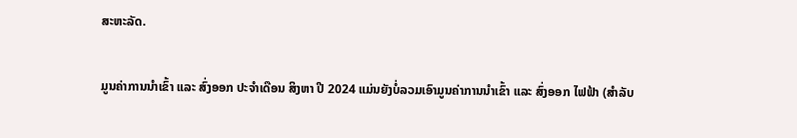ສະຫະລັດ.

ມູນຄ່າການນໍາເຂົ້າ ແລະ ສົ່ງອອກ ປະຈໍາເດືອນ ສິງຫາ ປີ 2024 ແມ່ນຍັງບໍ່ລວມເອົາມູນຄ່າການນໍາເຂົ້າ ແລະ ສົ່ງອອກ ໄຟຟ້າ (ສໍາລັບ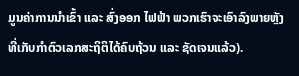ມູນຄ່າການນຳເຂົ້າ ແລະ ສົ່ງອອກ ໄຟຟ້າ ພວກເຮົາຈະເອົາລົງພາຍຫຼັງທີ່ເກັບກໍາຕົວເລກສະຖິຕິໄດ້ຄົບຖ້ວນ ແລະ ຊັດເຈນແລ້ວ).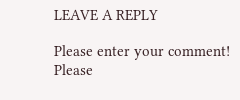LEAVE A REPLY

Please enter your comment!
Please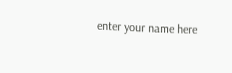enter your name here